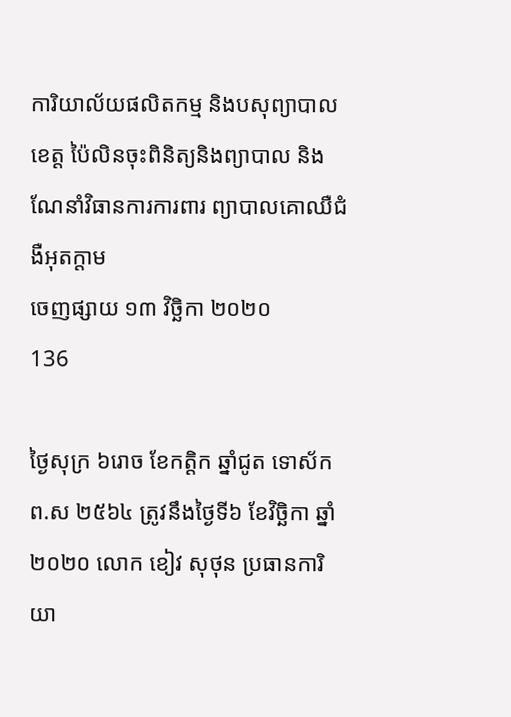ការិយាល័យផលិតកម្ម និងបសុព្យាបាលខេត្ត ប៉ៃលិនចុះពិនិត្យនិងព្យាបាល និងណែនាំវិធានការការពារ ព្យាបាលគោឈឺជំងឺអុតក្តាម
ចេញផ្សាយ ១៣ វិច្ឆិកា ២០២០
136

ថ្ងៃសុក្រ ៦រោច ខែកត្តិក ឆ្នាំជូត ទោស័ក ព.ស ២៥៦៤ ត្រូវនឹងថ្ងៃទី៦ ខែវិច្ឆិកា ឆ្នាំ២០២០ លោក ខៀវ សុថុន ប្រធានការិយា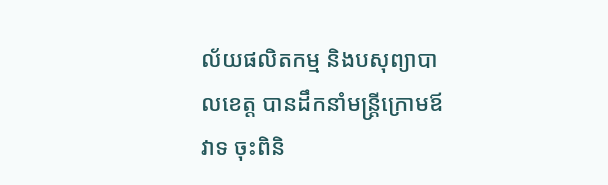ល័យផលិតកម្ម និងបសុព្យាបាលខេត្ត បានដឹកនាំមន្រ្តីក្រោមឪវាទ ចុះពិនិ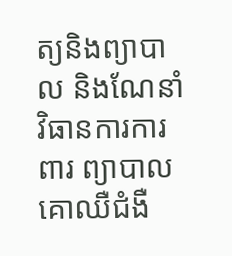ត្យនិងព្យាបាល និងណែនាំវិធានការការពារ ព្យាបាលគោឈឺជំងឺ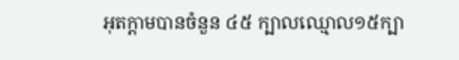អុតក្តាមបានចំនួន ៤៥ ក្បាលឈ្មោល១៥ក្បា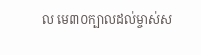ល មេ៣០ក្បាលដល់ម្ចាស់ស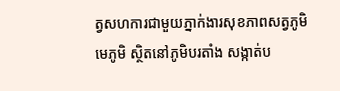ត្វសហការជាមួយភ្នាក់ងារសុខភាពសត្វភូមិ មេភូមិ ស្ថិតនៅភូមិបរតាំង សង្កាត់ប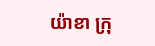យ៉ាខា ក្រុ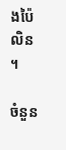ងប៉ៃលិន ។

ចំនួន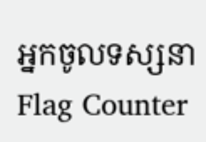អ្នកចូលទស្សនា
Flag Counter